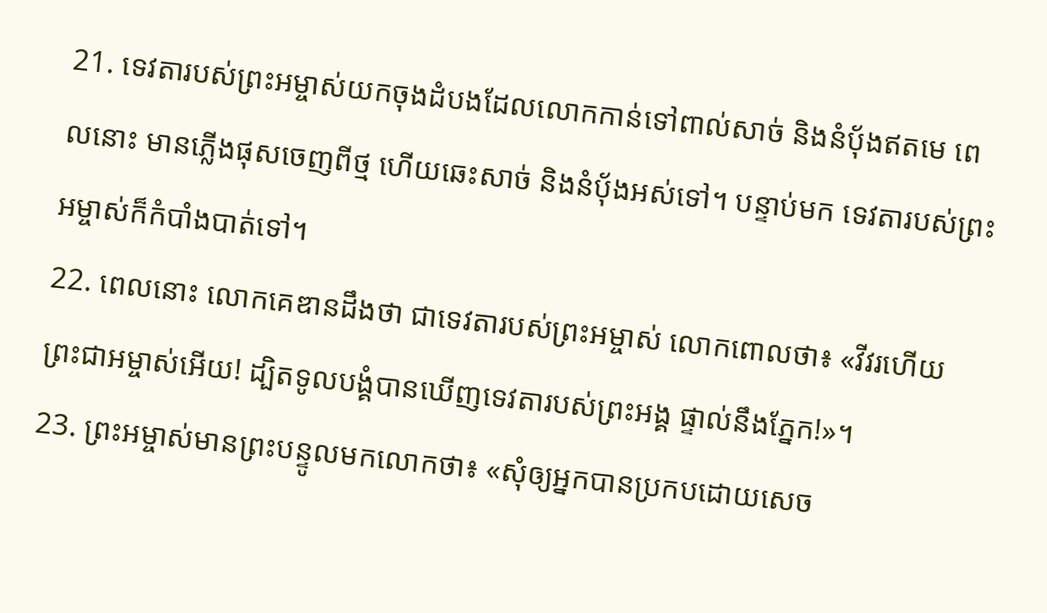21. ទេវតារបស់ព្រះអម្ចាស់យកចុងដំបងដែលលោកកាន់ទៅពាល់សាច់ និងនំប៉័ងឥតមេ ពេលនោះ មានភ្លើងផុសចេញពីថ្ម ហើយឆេះសាច់ និងនំប៉័ងអស់ទៅ។ បន្ទាប់មក ទេវតារបស់ព្រះអម្ចាស់ក៏កំបាំងបាត់ទៅ។
22. ពេលនោះ លោកគេឌានដឹងថា ជាទេវតារបស់ព្រះអម្ចាស់ លោកពោលថា៖ «វីវរហើយ ព្រះជាអម្ចាស់អើយ! ដ្បិតទូលបង្គំបានឃើញទេវតារបស់ព្រះអង្គ ផ្ទាល់នឹងភ្នែក!»។
23. ព្រះអម្ចាស់មានព្រះបន្ទូលមកលោកថា៖ «សុំឲ្យអ្នកបានប្រកបដោយសេច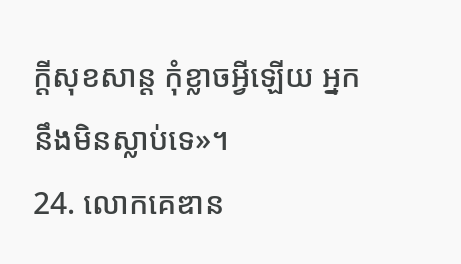ក្ដីសុខសាន្ត កុំខ្លាចអ្វីឡើយ អ្នកនឹងមិនស្លាប់ទេ»។
24. លោកគេឌាន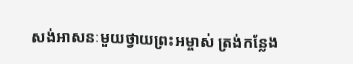សង់អាសនៈមួយថ្វាយព្រះអម្ចាស់ ត្រង់កន្លែង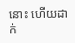នោះ ហើយដាក់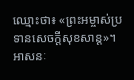ឈ្មោះថា៖ «ព្រះអម្ចាស់ប្រទានសេចក្ដីសុខសាន្ត»។ អាសនៈ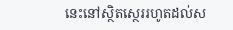នេះនៅស្ថិតស្ថេររហូតដល់ស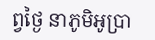ព្វថ្ងៃ នាភូមិអូប្រា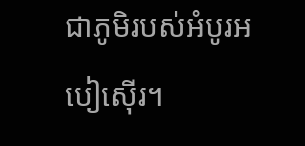ជាភូមិរបស់អំបូរអបៀស៊ើរ។